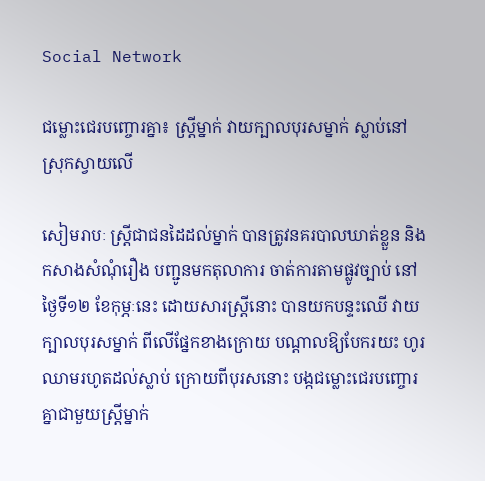Social Network

ជម្លោះជេរបញ្ចោរគ្នា៖ ស្រ្តីម្នាក់ វាយក្បាលបុរសម្នាក់ ស្លាប់នៅស្រុកស្វាយលើ

សៀមរាបៈ ស្រ្តីជាជនដៃដល់ម្នាក់ បានត្រូវនគរបាលឃាត់ខ្លួន និងកសាងសំណុំរឿង បញ្ជូនមកតុលាការ ចាត់ការតាមផ្លូវច្បាប់ នៅថ្ងៃទី១២ ខែកុម្ភៈនេះ ដោយសារស្ត្រីនោះ បានយកបន្ទះឈើ វាយក្បាលបុរសម្នាក់ ពីលើផ្នែកខាងក្រោយ បណ្ដាលឱ្យបែករយះ ហូរឈាមរហូតដល់ស្លាប់ ក្រោយពីបុរសនោះ បង្កជម្លោះជេរបញ្ចោរ គ្នាជាមួយស្រ្តីម្នាក់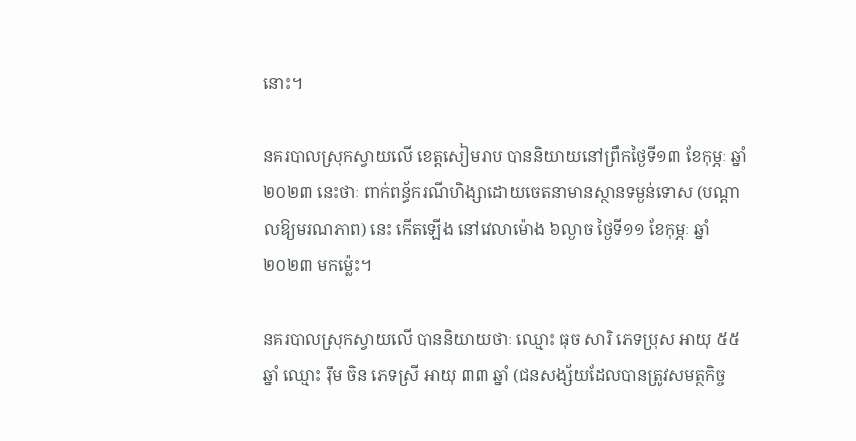នោះ។

នគរបាលស្រុកស្វាយលើ ខេត្តសៀមរាប បាននិយាយនៅព្រឹកថ្ងៃទី១៣ ខែកុម្ភៈ ឆ្នាំ២០២៣ នេះថាៈ ពាក់ពន័្ធករណីហិង្សាដោយចេតនាមានស្ថានទម្ងន់ទោស (បណ្ដាលឱ្យមរណភាព) នេះ កើតឡើង នៅវេលាម៉ោង ៦ល្ងាច ថ្ងៃទី១១ ខែកុម្ភៈ ឆ្នាំ២០២៣ មកម៉្លេះ។

នគរបាលស្រុកស្វាយលើ បាននិយាយថាៈ ឈ្មោះ ធុច សារិ ភេទប្រុស អាយុ ៥៥ ឆ្នាំ ឈ្មោះ រុឹម ចិន ភេទស្រី អាយុ ៣៣ ឆ្នាំ (ជនសង្ស័យដែលបានត្រូវសមត្ថកិច្ច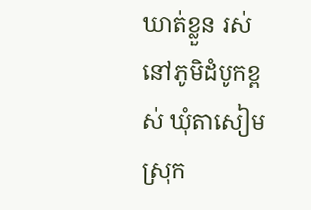ឃាត់ខ្លួន រស់នៅភូមិដំបូកខ្ពស់ ឃុំតាសៀម ស្រុក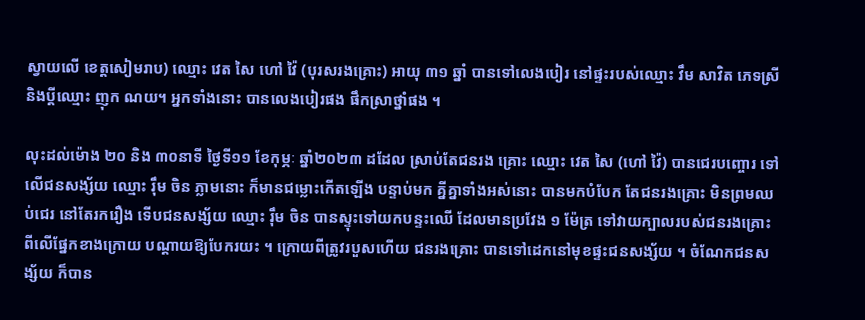ស្វាយលើ ខេត្តសៀមរាប) ឈ្មោះ វេត សៃ ហៅ វ៉ៃ (បុរសរងគ្រោះ) អាយុ ៣១ ឆ្នាំ បានទៅលេងបៀរ នៅផ្ទះរបស់ឈ្មោះ វឹម សាវិត ភេទស្រី និងប្ដីឈ្មោះ ញុក ណយ។ អ្នកទាំងនោះ បានលេងបៀរផង ផឹកស្រាថ្នាំផង ។

លុះដល់ម៉ោង ២០ និង ៣០នាទី ថ្ងៃទី១១ ខែកុម្ភៈ ឆ្នាំ២០២៣ ដដែល ស្រាប់តែជនរង គ្រោះ ឈ្មោះ វេត សៃ (ហៅ វ៉ៃ) បានជេរបញ្ចោរ ទៅលើជនសង្ស័យ ឈ្មោះ រុឹម ចិន ភ្លាមនោះ ក៏មានជម្លោះកើតឡើង បន្ទាប់មក គ្នីគ្នាទាំងអស់នោះ បានមកបំបែក តែជនរងគ្រោះ មិនព្រមឈប់ជេរ នៅតែរករឿង ទើបជនសង្ស័យ ឈ្មោះ រុឹម ចិន បានស្ទុះទៅយកបន្ទះឈើ ដែលមានប្រវែង ១ ម៉ែត្រ ទៅវាយក្បាលរបស់ជនរងគ្រោះ ពីលើផ្នែកខាងក្រោយ បណ្ដាយឱ្យបែករយះ ។ ក្រោយពីត្រូវរបួសហើយ ជនរងគ្រោះ បានទៅដេកនៅមុខផ្ទះជនសង្ស័យ ។ ចំណែកជនសង្ស័យ ក៏បាន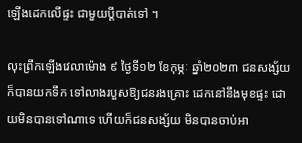ឡើងដេកលើផ្ទះ ជាមួយប្ដីបាត់ទៅ ។

លុះព្រឹកឡើងវេលាម៉ោង ៩ ថ្ងៃទី១២ ខែកុម្ភៈ ឆ្នាំ២០២៣ ជនសង្ស័យ ក៏បានយកទឹក ទៅលាងរបួសឱ្យជនរងគ្រោះ ដេកនៅនឹងមុខផ្ទះ ដោយមិនបានទៅណាទេ ហើយក៏ជនសង្ស័យ មិនបានចាប់អា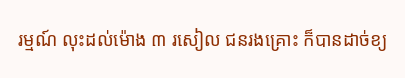រម្មណ៍ លុះដល់ម៉ោង ៣ រសៀល ជនរងគ្រោះ ក៏បានដាច់ខ្យ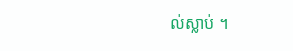ល់ស្លាប់ ។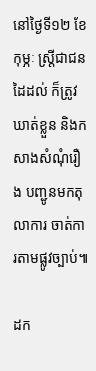នៅថ្ងៃទី១២ ខែកុម្ភៈ ស្រ្តីជាជនដៃដល់ ក៏ត្រូវឃាត់ខ្លួន និងកសាងសំណុំរឿង បញ្ជូនមកតុលាការ ចាត់ការតាមផ្លូវច្បាប់៕

ដក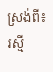ស្រង់ពី៖រស្មី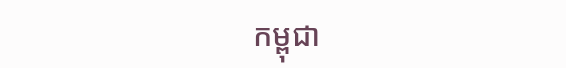កម្ពុជា